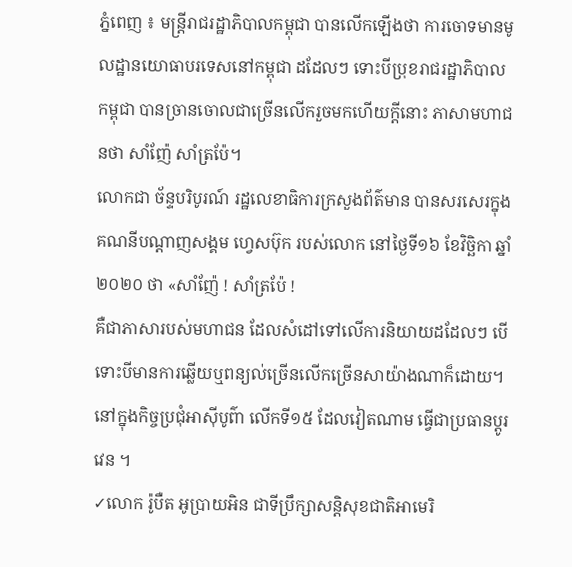ភ្នំពេញ ៖ មន្ត្រីរាជរដ្ឋាភិបាលកម្ពុជា បានលើកឡើងថា ការចោទមានមូលដ្ឋានយោធាបរទេសនៅកម្ពុជា ដដែលៗ ទោះបីប្រុខរាជរដ្ឋាភិបាលកម្ពុជា បានច្រានចោលជាច្រើនលើករួចមកហើយក្តីនោះ ភាសាមហាជនថា សាំញ៉ែ សាំត្រប៉ែ។
លោកជា ច័ន្ទបរិបូរណ៍ រដ្ឋលេខាធិការក្រសួងព័ត៌មាន បានសរសេរក្នុងគណនីបណ្តាញសង្គម ហ្វេសប៊ុក របស់លោក នៅថ្ងៃទី១៦ ខែវិច្ឆិកា ឆ្នាំ២០២០ ថា «សាំញ៉ែ ! សាំត្រប៉ែ !
គឺជាភាសារបស់មហាជន ដែលសំដៅទៅលើការនិយាយដដែលៗ បើទោះបីមានការឆ្លើយឬពន្យល់ច្រើនលើកច្រើនសាយ៉ាងណាក៏ដោយ។
នៅក្នុងកិច្ចប្រជុំអាស៊ីបូព៌ា លើកទី១៥ ដែលវៀតណាម ធ្វើជាប្រធានប្តូរវេន ។
✓លោក រ៉ូបឺត អូប្រាយអិន ជាទីប្រឹក្សាសន្តិសុខជាតិអាមេរិ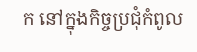ក នៅក្នុងកិច្ចប្រជុំកំពូល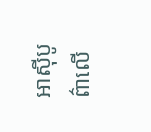អាស៊ីបូព៌ាលើ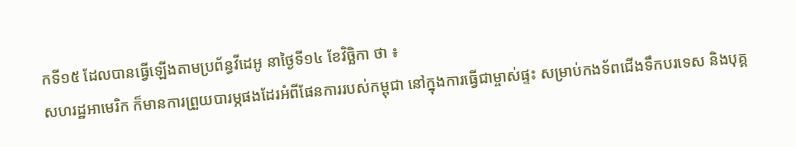កទី១៥ ដែលបានធ្វើឡើងតាមប្រព័ន្ធវីដេអូ នាថ្ងៃទី១៤ ខែវិច្ឆិកា ថា ៖
សហរដ្ឋអាមេរិក ក៏មានការព្រួយបារម្ភផងដែរអំពីផែនការរបស់កម្ពុជា នៅក្នុងការធ្វើជាម្ចាស់ផ្ទះ សម្រាប់កងទ័ពជើងទឹកបរទេស និងបុគ្គ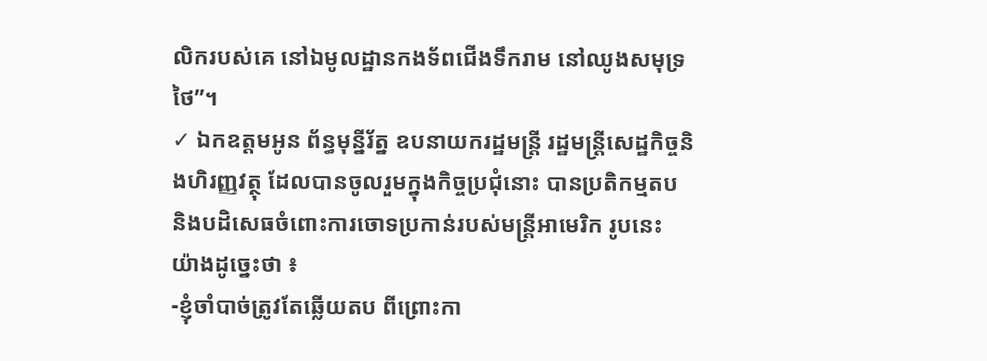លិករបស់គេ នៅឯមូលដ្ឋានកងទ័ពជើងទឹករាម នៅឈូងសមុទ្រថៃ”។
✓ ឯកឧត្តមអូន ព័ន្ធមុន្នីរ័ត្ន ឧបនាយករដ្ឋមន្ត្រី រដ្ឋមន្ត្រីសេដ្ឋកិច្ចនិងហិរញ្ញវត្ថុ ដែលបានចូលរួមក្នុងកិច្ចប្រជុំនោះ បានប្រតិកម្មតប និងបដិសេធចំពោះការចោទប្រកាន់របស់មន្ត្រីអាមេរិក រូបនេះ យ៉ាងដូច្នេះថា ៖
-ខ្ញុំចាំបាច់ត្រូវតែឆ្លើយតប ពីព្រោះកា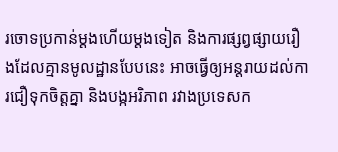រចោទប្រកាន់ម្ដងហើយម្ដងទៀត និងការផ្សព្វផ្សាយរឿងដែលគ្មានមូលដ្ឋានបែបនេះ អាចធ្វើឲ្យអន្តរាយដល់ការជឿទុកចិត្តគ្នា និងបង្កអរិភាព រវាងប្រទេសក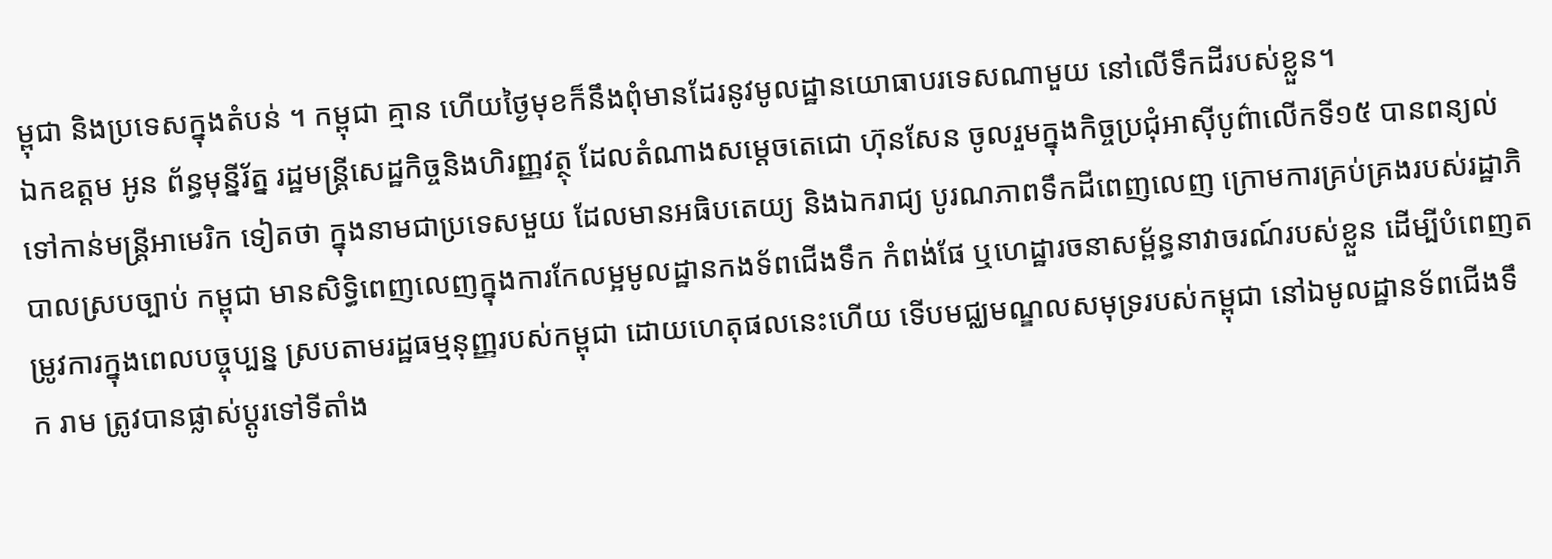ម្ពុជា និងប្រទេសក្នុងតំបន់ ។ កម្ពុជា គ្មាន ហើយថ្ងៃមុខក៏នឹងពុំមានដែរនូវមូលដ្ឋានយោធាបរទេសណាមួយ នៅលើទឹកដីរបស់ខ្លួន។
ឯកឧត្តម អូន ព័ន្ធមុន្នីរ័ត្ន រដ្ឋមន្ត្រីសេដ្ឋកិច្ចនិងហិរញ្ញវត្ថុ ដែលតំណាងសម្តេចតេជោ ហ៊ុនសែន ចូលរួមក្នុងកិច្ចប្រជុំអាស៊ីបូព៌ាលើកទី១៥ បានពន្យល់ទៅកាន់មន្ត្រីអាមេរិក ទៀតថា ក្នុងនាមជាប្រទេសមួយ ដែលមានអធិបតេយ្យ និងឯករាជ្យ បូរណភាពទឹកដីពេញលេញ ក្រោមការគ្រប់គ្រងរបស់រដ្ឋាភិបាលស្របច្បាប់ កម្ពុជា មានសិទ្ធិពេញលេញក្នុងការកែលម្អមូលដ្ឋានកងទ័ពជើងទឹក កំពង់ផែ ឬហេដ្ឋារចនាសម្ព័ន្ធនាវាចរណ៍របស់ខ្លួន ដើម្បីបំពេញតម្រូវការក្នុងពេលបច្ចុប្បន្ន ស្របតាមរដ្ឋធម្មនុញ្ញរបស់កម្ពុជា ដោយហេតុផលនេះហើយ ទើបមជ្ឈមណ្ឌលសមុទ្ររបស់កម្ពុជា នៅឯមូលដ្ឋានទ័ពជើងទឹក រាម ត្រូវបានផ្លាស់ប្ដូរទៅទីតាំង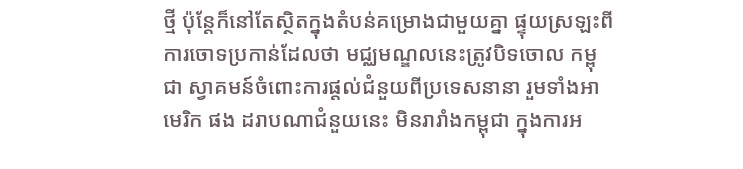ថ្មី ប៉ុន្តែក៏នៅតែស្ថិតក្នុងតំបន់គម្រោងជាមួយគ្នា ផ្ទុយស្រឡះពីការចោទប្រកាន់ដែលថា មជ្ឈមណ្ឌលនេះត្រូវបិទចោល កម្ពុជា ស្វាគមន៍ចំពោះការផ្ដល់ជំនួយពីប្រទេសនានា រួមទាំងអាមេរិក ផង ដរាបណាជំនួយនេះ មិនរារាំងកម្ពុជា ក្នុងការអ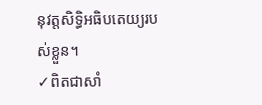នុវត្តសិទ្ធិអធិបតេយ្យរបស់ខ្លួន។
✓ពិតជាសាំ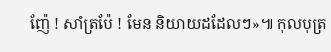ញ៉ែ ! សាំត្រប៉ែ ! មែន និយាយដដែលៗ»៕ កុលបុត្រ